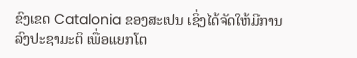ຂົງເຂດ Catalonia ຂອງສະເປນ ເຊິ່ງໄດ້ຈັດໃຫ້ມີການລົງປະຊາມະຕິ ເພື່ອແຍກໂຕ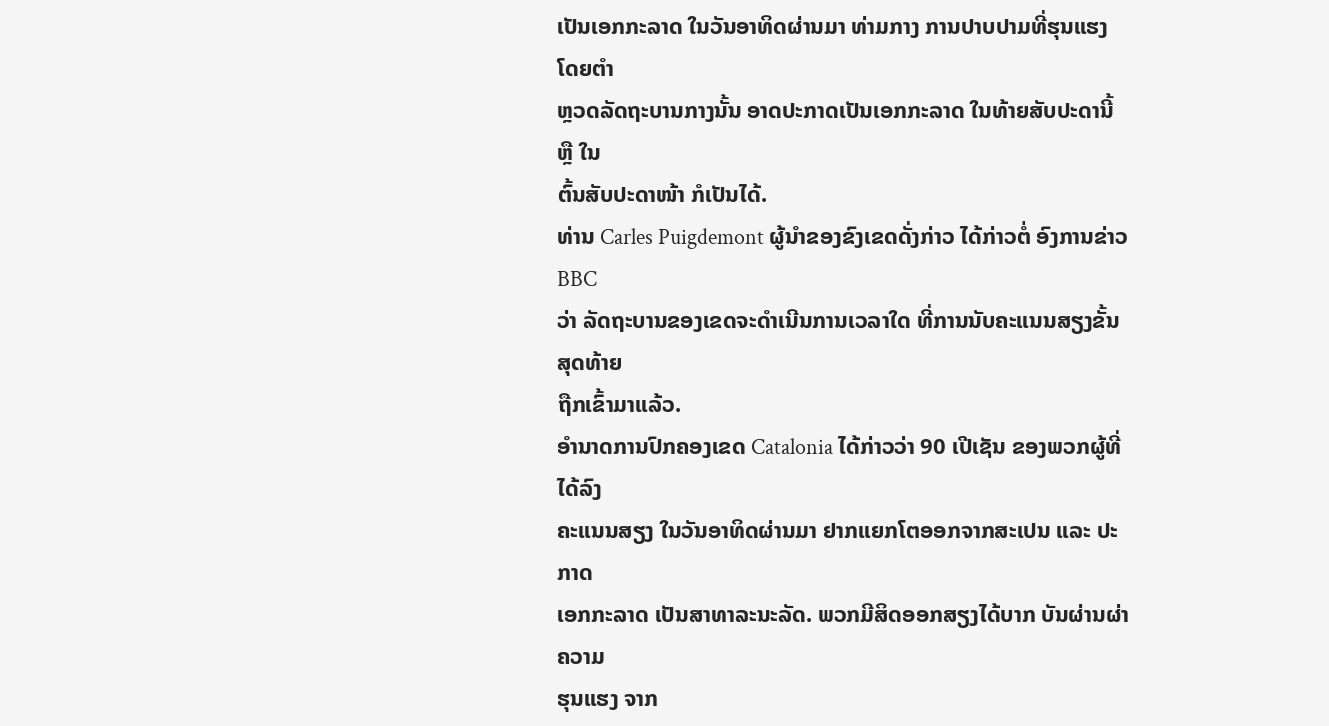ເປັນເອກກະລາດ ໃນວັນອາທິດຜ່ານມາ ທ່າມກາງ ການປາບປາມທີ່ຮຸນແຮງ ໂດຍຕຳ
ຫຼວດລັດຖະບານກາງນັ້ນ ອາດປະກາດເປັນເອກກະລາດ ໃນທ້າຍສັບປະດານີ້ ຫຼື ໃນ
ຕົ້ນສັບປະດາໜ້າ ກໍເປັນໄດ້.
ທ່ານ Carles Puigdemont ຜູ້ນຳຂອງຂົງເຂດດັ່ງກ່າວ ໄດ້ກ່າວຕໍ່ ອົງການຂ່າວ BBC
ວ່າ ລັດຖະບານຂອງເຂດຈະດຳເນີນການເວລາໃດ ທີ່ການນັບຄະແນນສຽງຂັ້ນສຸດທ້າຍ
ຖືກເຂົ້າມາແລ້ວ.
ອຳນາດການປົກຄອງເຂດ Catalonia ໄດ້ກ່າວວ່າ 90 ເປີເຊັນ ຂອງພວກຜູ້ທີ່ໄດ້ລົງ
ຄະແນນສຽງ ໃນວັນອາທິດຜ່ານມາ ຢາກແຍກໂຕອອກຈາກສະເປນ ແລະ ປະກາດ
ເອກກະລາດ ເປັນສາທາລະນະລັດ. ພວກມີສິດອອກສຽງໄດ້ບາກ ບັນຜ່ານຜ່າຄວາມ
ຮຸນແຮງ ຈາກ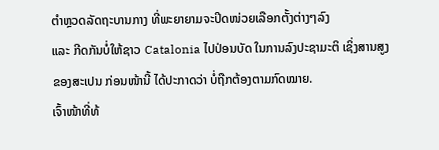ຕຳຫຼວດລັດຖະບານກາງ ທີ່ພະຍາຍາມຈະປິດໜ່ວຍເລືອກຕັ້ງຕ່າງໆລົງ
ແລະ ກີດກັນບໍ່ໃຫ້ຊາວ Catalonia ໄປປ່ອນບັດ ໃນການລົງປະຊາມະຕິ ເຊິ່ງສານສູງ
ຂອງສະເປນ ກ່ອນໜ້ານີ້ ໄດ້ປະກາດວ່າ ບໍ່ຖືກຕ້ອງຕາມກົດໝາຍ.
ເຈົ້າໜ້າທີ່ທ້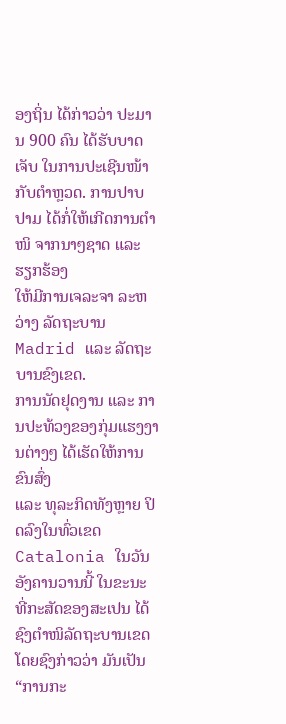ອງຖິ່ນ ໄດ້ກ່າວວ່າ ປະມານ 900 ຄົນ ໄດ້ຮັບບາດເຈັບ ໃນການປະເຊີນໜ້າ
ກັບຕຳຫຼວດ. ການປາບປາມ ໄດ້ກໍ່ໃຫ້ເກີດການຕຳໜິ ຈາກນາໆຊາດ ແລະ ຮຽກຮ້ອງ
ໃຫ້ມີການເຈລະຈາ ລະຫວ່າງ ລັດຖະບານ Madrid ແລະ ລັດຖະບານຂົງເຂດ.
ການນັດຢຸດງານ ແລະ ການປະທ້ວງຂອງກຸ່ມແຮງງານຕ່າງໆ ໄດ້ເຮັດໃຫ້ການ ຂົນສົ່ງ
ແລະ ທຸລະກິດທັງຫຼາຍ ປິດລົງໃນທົ່ວເຂດ Catalonia ໃນວັນອັງຄານວານນີ້ ໃນຂະນະ
ທີ່ກະສັດຂອງສະເປນ ໄດ້ຊົງຕຳໜິລັດຖະບານເຂດ ໂດຍຊົງກ່າວວ່າ ມັນເປັນ “ການກະ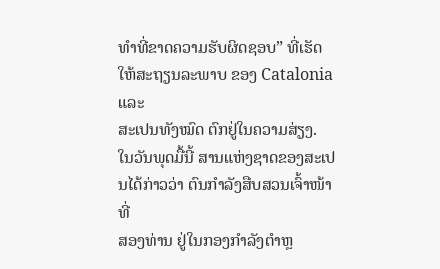ທຳທີ່ຂາດຄວາມຮັບຜິດຊອບ” ທີ່ເຮັດໃຫ້ສະຖຽນລະພາບ ຂອງ Catalonia ແລະ
ສະເປນທັງໝົດ ຕົກຢູ່ໃນຄວາມສ່ຽງ.
ໃນວັນພຸດມື້ນີ້ ສານແຫ່ງຊາດຂອງສະເປນໄດ້ກ່າວວ່າ ຕົນກຳລັງສືບສວນເຈົ້າໜ້າທີ່
ສອງທ່ານ ຢູ່ໃນກອງກຳລັງຕຳຫຼ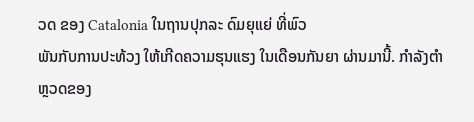ວດ ຂອງ Catalonia ໃນຖານປຸກລະ ດົມຍຸແຍ່ ທີ່ພົວ
ພັນກັບການປະທ້ວງ ໃຫ້ເກີດຄວາມຮຸນແຮງ ໃນເດືອນກັນຍາ ຜ່ານມານີ້. ກຳລັງຕຳ
ຫຼວດຂອງ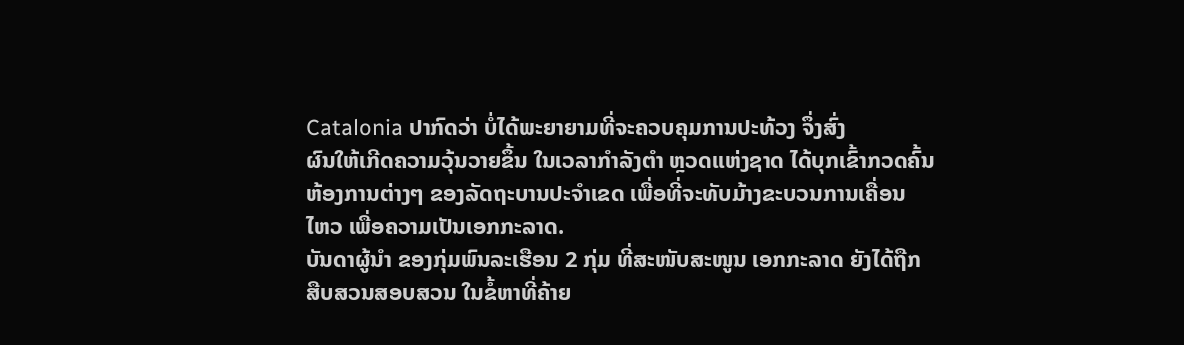Catalonia ປາກົດວ່າ ບໍ່ໄດ້ພະຍາຍາມທີ່ຈະຄວບຄຸມການປະທ້ວງ ຈຶ່ງສົ່ງ
ຜົນໃຫ້ເກີດຄວາມວຸ້ນວາຍຂຶ້ນ ໃນເວລາກຳລັງຕຳ ຫຼວດແຫ່ງຊາດ ໄດ້ບຸກເຂົ້າກວດຄົ້ນ
ຫ້ອງການຕ່າງໆ ຂອງລັດຖະບານປະຈຳເຂດ ເພື່ອທີ່ຈະທັບມ້າງຂະບວນການເຄື່ອນ
ໄຫວ ເພື່ອຄວາມເປັນເອກກະລາດ.
ບັນດາຜູ້ນຳ ຂອງກຸ່ມພົນລະເຮືອນ 2 ກຸ່ມ ທີ່ສະໜັບສະໜູນ ເອກກະລາດ ຍັງໄດ້ຖືກ
ສືບສວນສອບສວນ ໃນຂໍ້ຫາທີ່ຄ້າຍ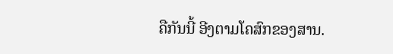ຄືກັນນີ້ ອີງຕາມໂຄສົກຂອງສານ.